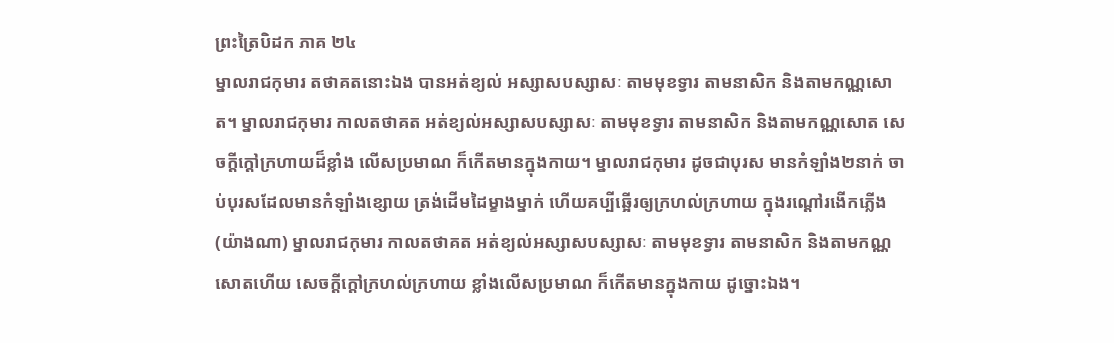ព្រះត្រៃបិដក ភាគ ២៤
ម្នាលរាជកុមារ តថាគតនោះឯង បានអត់ខ្យល់ អស្សាសបស្សាសៈ តាមមុខទ្វារ តាមនាសិក និងតាមកណ្ណសោត។ ម្នាលរាជកុមារ កាលតថាគត អត់ខ្យល់អស្សាសបស្សាសៈ តាមមុខទ្វារ តាមនាសិក និងតាមកណ្ណសោត សេចក្តីក្តៅក្រហាយដ៏ខ្លាំង លើសប្រមាណ ក៏កើតមានក្នុងកាយ។ ម្នាលរាជកុមារ ដូចជាបុរស មានកំឡាំង២នាក់ ចាប់បុរសដែលមានកំឡាំងខ្សោយ ត្រង់ដើមដៃម្ខាងម្នាក់ ហើយគប្បីឆ្អើរឲ្យក្រហល់ក្រហាយ ក្នុងរណ្តៅរងើកភ្លើង (យ៉ាងណា) ម្នាលរាជកុមារ កាលតថាគត អត់ខ្យល់អស្សាសបស្សាសៈ តាមមុខទ្វារ តាមនាសិក និងតាមកណ្ណសោតហើយ សេចក្តីក្តៅក្រហល់ក្រហាយ ខ្លាំងលើសប្រមាណ ក៏កើតមានក្នុងកាយ ដូច្នោះឯង។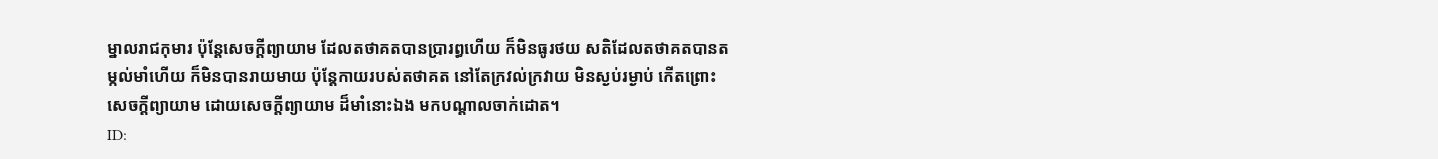ម្នាលរាជកុមារ ប៉ុន្តែសេចក្តីព្យាយាម ដែលតថាគតបានប្រារព្ធហើយ ក៏មិនធូរថយ សតិដែលតថាគតបានតម្កល់មាំហើយ ក៏មិនបានរាយមាយ ប៉ុន្តែកាយរបស់តថាគត នៅតែក្រវល់ក្រវាយ មិនស្ងប់រម្ងាប់ កើតព្រោះសេចក្តីព្យាយាម ដោយសេចក្តីព្យាយាម ដ៏មាំនោះឯង មកបណ្តាលចាក់ដោត។
ID: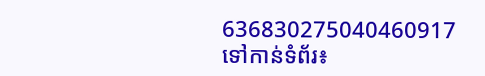636830275040460917
ទៅកាន់ទំព័រ៖